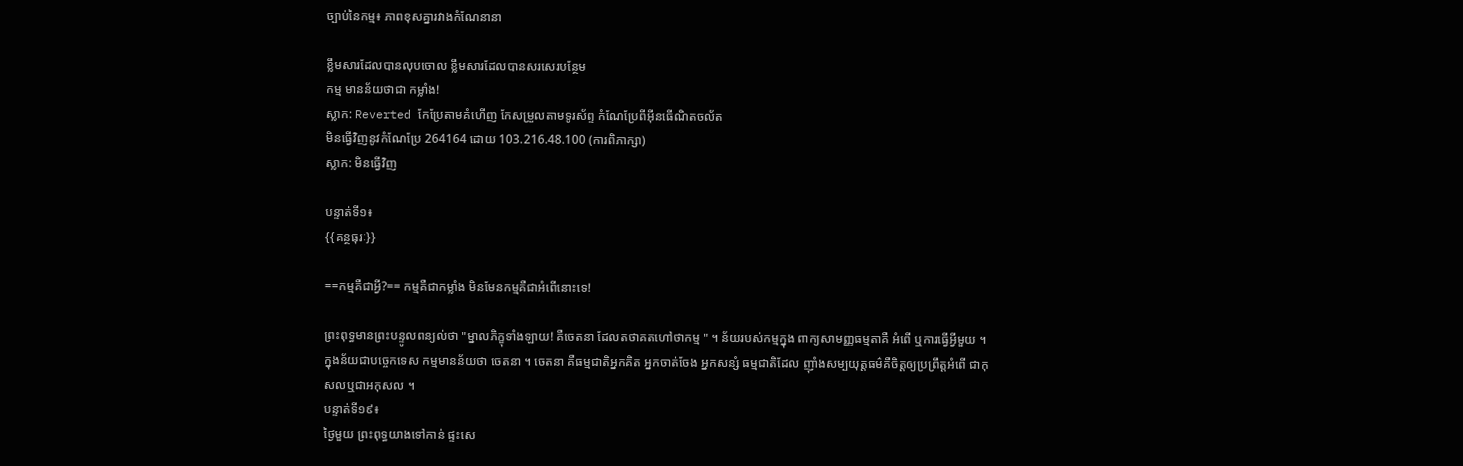ច្បាប់នៃកម្ម៖ ភាពខុសគ្នារវាងកំណែនានា

ខ្លឹមសារដែលបានលុបចោល ខ្លឹមសារដែលបានសរសេរបន្ថែម
កម្ម មានន័យថាជា កម្លាំង!
ស្លាក: Reverted កែប្រែតាមគំហើញ កែសម្រួលតាមទូរស័ព្ទ កំណែប្រែពីអ៊ីនធើណិតចល័ត
មិនធ្វើវិញនូវកំណែប្រែ 264164 ដោយ 103.216.48.100 (ការពិភាក្សា)
ស្លាក: មិនធ្វើវិញ

បន្ទាត់ទី១៖
{{គន្ថធុរៈ}}

==កម្មគឺជាអ្វី?== កម្មគឺជាកម្លាំង មិនមែនកម្មគឺជាអំពើនោះទេ!

ព្រះពុទ្ធមានព្រះបន្ទូលពន្យល់ថា "ម្នាលភិក្ខុទាំងឡាយ! គឺចេតនា ដែលតថាគតហៅថាកម្ម " ។ ន័យរបស់កម្មក្នុង ពាក្យសាមញ្ញធម្មតាគឺ អំពើ ឬការធ្វើអ្វីមួយ ។ ក្នុងន័យជាបច្ចេកទេស កម្មមានន័យថា ចេតនា ។ ចេតនា គឺធម្មជាតិអ្នកគិត អ្នកចាត់ចែង អ្នកសន្សំ ធម្មជាតិដែល ញ៉ាំងសម្បយុត្តធម៌គឺចិត្តឲ្យប្រព្រឹត្តអំពើ ជាកុសលឬជាអកុសល ។
បន្ទាត់ទី១៩៖
ថ្ងៃមួយ ព្រះពុទ្ធយាងទៅកាន់ ផ្ទះសេ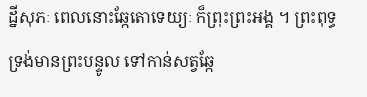ដ្នីសុភៈ ពេលនោះឆ្កែតោទេយ្យៈ ក៏ព្រុះព្រះអង្គ ។ ព្រះពុទ្ធទ្រង់មានព្រះបន្ទូល ទៅកាន់សត្វឆ្កែ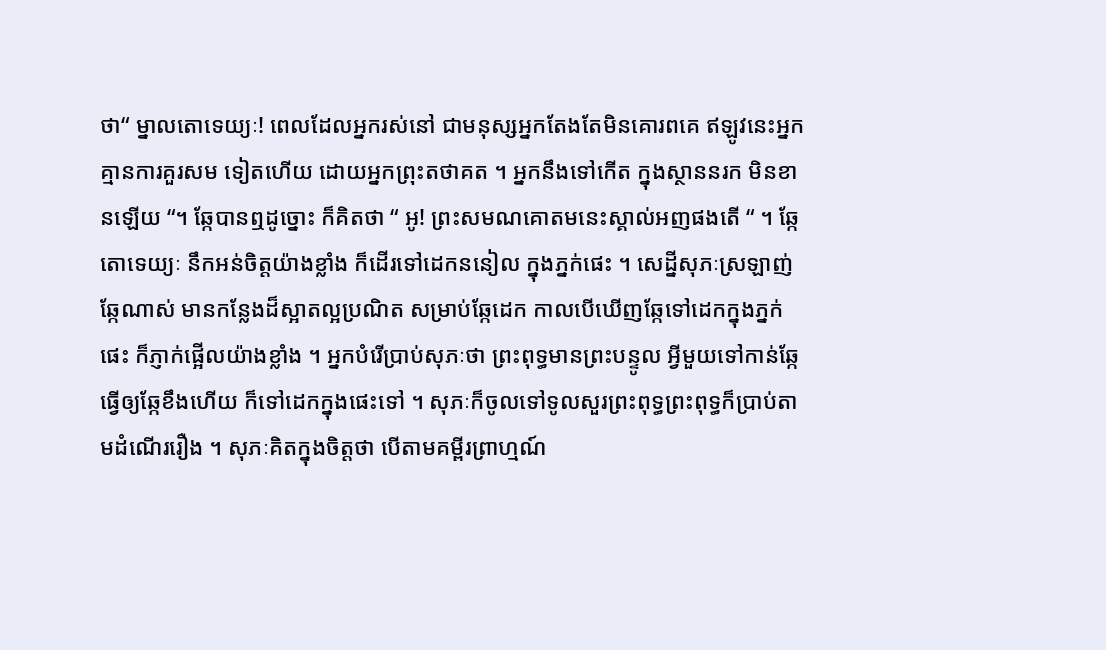ថា“ ម្នាលតោទេយ្យៈ! ពេលដែលអ្នករស់នៅ ជាមនុស្សអ្នកតែងតែមិនគោរពគេ ឥឡូវនេះអ្នកគ្មានការគួរសម ទៀតហើយ ដោយអ្នកព្រុះតថាគត ។ អ្នកនឹងទៅកើត ក្នុងស្ថាននរក មិនខានឡើយ “។ ឆ្កែបានឮដូច្នោះ ក៏គិតថា “ អូ! ព្រះសមណគោតមនេះស្គាល់អញផងតើ “ ។ ឆ្កែតោទេយ្យៈ នឹកអន់ចិត្តយ៉ាងខ្លាំង ក៏ដើរទៅដេកននៀល ក្នុងភ្នក់ផេះ ។ សេដ្នីសុភៈស្រឡាញ់ឆ្កែណាស់ មានកន្លែងដ៏ស្អាតល្អប្រណិត សម្រាប់ឆ្កែដេក កាលបើឃើញឆ្កែទៅដេកក្នុងភ្នក់ផេះ ក៏ភ្ញាក់ផ្អើលយ៉ាងខ្លាំង ។ អ្នកបំរើប្រាប់សុភៈថា ព្រះពុទ្ធមានព្រះបន្ទូល អ្វីមួយទៅកាន់ឆ្កែ ធ្វើឲ្យឆ្កែខឹងហើយ ក៏ទៅដេកក្នុងផេះទៅ ។ សុភៈក៏ចូលទៅទូលសួរព្រះពុទ្ធព្រះពុទ្ធក៏ប្រាប់តាមដំណើររឿង ។ សុភៈគិតក្នុងចិត្តថា បើតាមគម្ពីរព្រាហ្មណ៍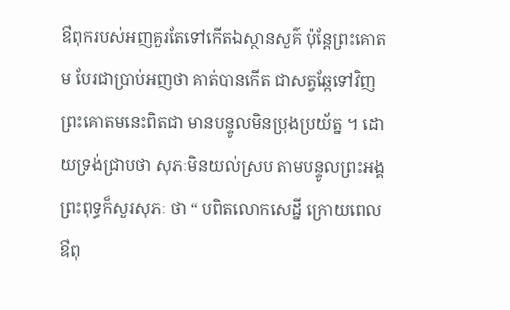ឳពុករបស់អញគួរតែទៅកើតឯស្ថានសួគ៌ ប៉ុន្តែព្រះគោតម បែរជាប្រាប់អញថា គាត់បានកើត ជាសត្វឆ្កែទៅវិញព្រះគោតមនេះពិតជា មានបន្ទូលមិនប្រុងប្រយ័ត្ន ។ ដោយទ្រង់ជ្រាបថា សុភៈមិនយល់ស្រប តាមបន្ទូលព្រះអង្គ ព្រះពុទ្ធក៏សួរសុភៈ ថា “ បពិតលោកសេដ្នី ក្រោយពេលឳពុ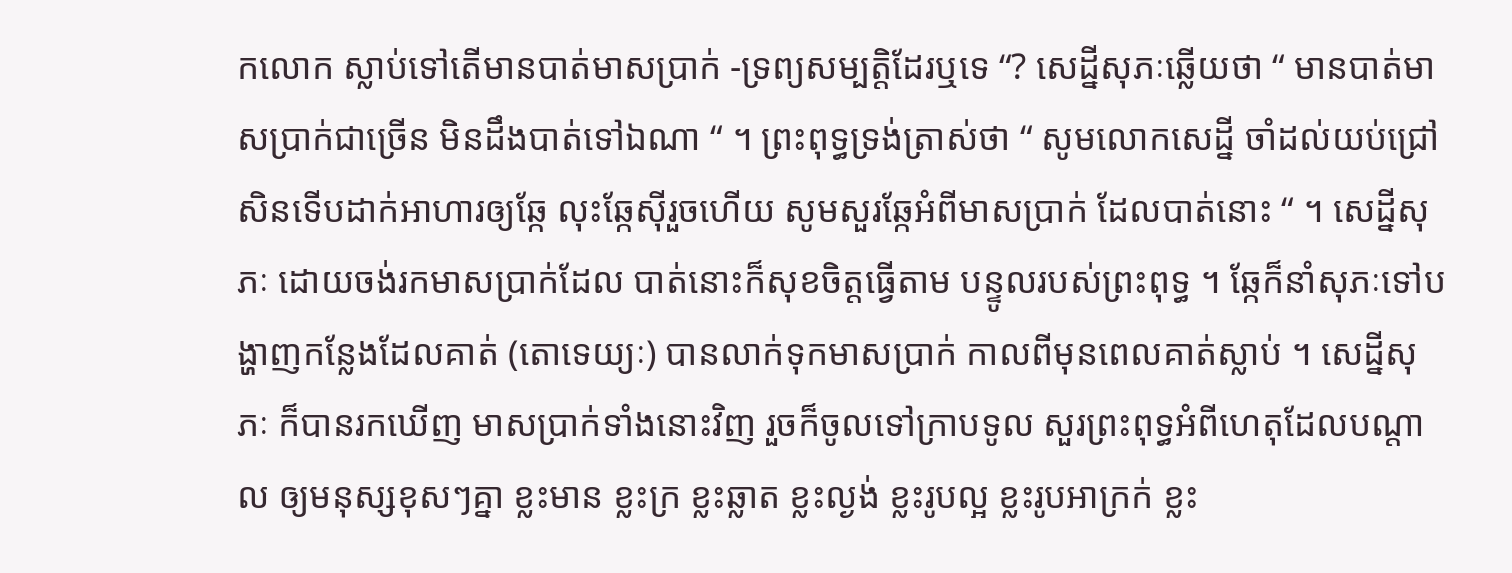កលោក ស្លាប់ទៅតើមានបាត់មាសប្រាក់ -ទ្រព្យសម្បត្តិដែរឬទេ “? សេដ្នីសុភៈឆ្លើយថា “ មានបាត់មាសប្រាក់ជាច្រើន មិនដឹងបាត់ទៅឯណា “ ។ ព្រះពុទ្ធទ្រង់ត្រាស់ថា “ សូមលោកសេដ្នី ចាំដល់យប់ជ្រៅសិនទើបដាក់អាហារឲ្យឆ្កែ លុះឆ្កែស៊ីរួចហើយ សូមសួរឆ្កែអំពីមាសប្រាក់ ដែលបាត់នោះ “ ។ សេដ្នីសុភៈ ដោយចង់រកមាសប្រាក់ដែល បាត់នោះក៏សុខចិត្តធ្វើតាម បន្ទូលរបស់ព្រះពុទ្ធ ។ ឆ្កែក៏នាំសុភៈទៅបង្ហាញកន្លែងដែលគាត់ (តោទេយ្យៈ) បានលាក់ទុកមាសប្រាក់ កាលពីមុនពេលគាត់ស្លាប់ ។ សេដ្នីសុភៈ ក៏បានរកឃើញ មាសប្រាក់ទាំងនោះវិញ រួចក៏ចូលទៅក្រាបទូល សួរព្រះពុទ្ធអំពីហេតុដែលបណ្តាល ឲ្យមនុស្សខុសៗគ្នា ខ្លះមាន ខ្លះក្រ ខ្លះឆ្លាត ខ្លះល្ងង់ ខ្លះរូបល្អ ខ្លះរូបអាក្រក់ ខ្លះ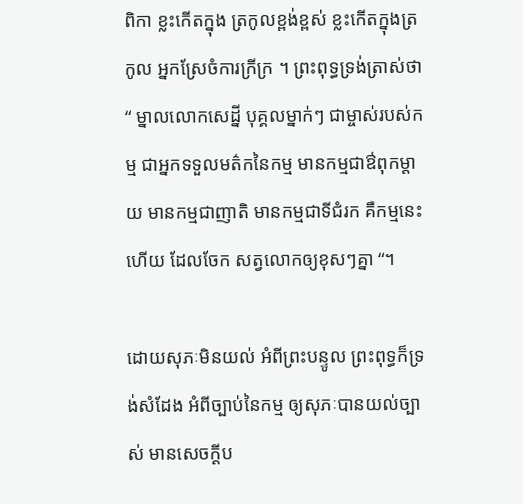ពិកា ខ្លះកើតក្នុង ត្រកូលខ្ពង់ខ្ពស់ ខ្លះកើតក្នុងត្រកូល អ្នកស្រែចំការក្រីក្រ ។ ព្រះពុទ្ធទ្រង់ត្រាស់ថា “ ម្នាលលោកសេដ្នី បុគ្គលម្នាក់ៗ ជាម្ចាស់របស់កម្ម ជាអ្នកទទួលមត៌កនៃកម្ម មានកម្មជាឳពុកម្តាយ មានកម្មជាញាតិ មានកម្មជាទីជំរក គឺកម្មនេះហើយ ដែលចែក សត្វលោកឲ្យខុសៗគ្នា “។

ដោយសុភៈមិនយល់ អំពីព្រះបន្ទូល ព្រះពុទ្ធក៏ទ្រង់សំដែង អំពីច្បាប់នៃកម្ម ឲ្យសុភៈបានយល់ច្បាស់ មានសេចក្តីប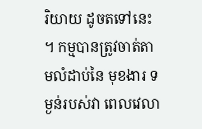រិយាយ ដូចតទៅនេះ ។ កម្មបានត្រូវចាត់តាមលំដាប់នៃ មុខងារ ទម្ងន់របស់វា ពេលវេលា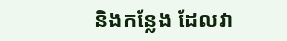និងកន្លែង ដែលវា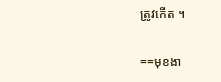ត្រូវកើត ។

==មុខងា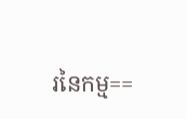រនៃកម្ម==